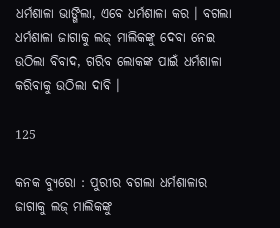ଧର୍ମଶାଳା ଭାଙ୍ଗିଲା, ଏବେ ଧର୍ମଶାଳା କର । ବଗଲା ଧର୍ମଶାଳା ଜାଗାକୁ ଲଜ୍ ମାଲିକଙ୍କୁ ଦେବା ନେଇ ଉଠିଲା ବିବାଦ, ଗରିବ ଲୋକଙ୍କ ପାଇଁ ଧର୍ମଶାଳା କରିବାକୁ ଉଠିଲା ଦାବି ।

125

କନକ ବ୍ୟୁରୋ : ପୁରୀର ବଗଲା ଧର୍ମଶାଳାର ଜାଗାକୁ ଲଜ୍ ମାଲିକଙ୍କୁ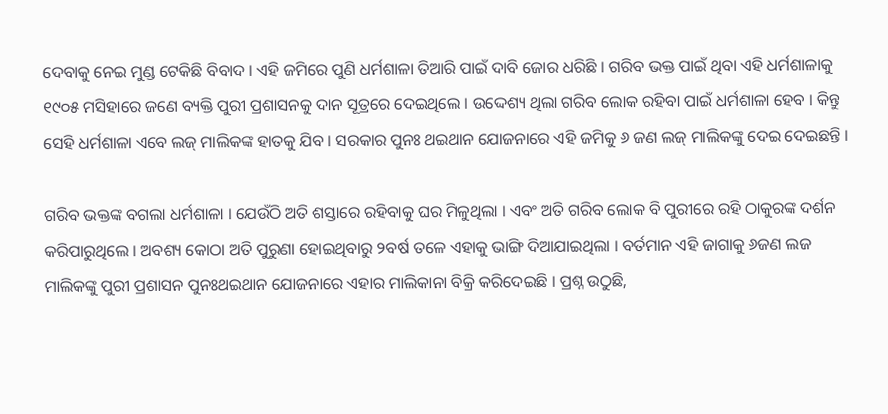ଦେବାକୁ ନେଇ ମୁଣ୍ଡ ଟେକିଛି ବିବାଦ । ଏହି ଜମିରେ ପୁଣି ଧର୍ମଶାଳା ତିଆରି ପାଇଁ ଦାବି ଜୋର ଧରିଛି । ଗରିବ ଭକ୍ତ ପାଇଁ ଥିବା ଏହି ଧର୍ମଶାଳାକୁ ୧୯୦୫ ମସିହାରେ ଜଣେ ବ୍ୟକ୍ତି ପୁରୀ ପ୍ରଶାସନକୁ ଦାନ ସୂତ୍ରରେ ଦେଇଥିଲେ । ଉଦ୍ଦେଶ୍ୟ ଥିଲା ଗରିବ ଲୋକ ରହିବା ପାଇଁ ଧର୍ମଶାଳା ହେବ । କିନ୍ତୁ ସେହି ଧର୍ମଶାଳା ଏବେ ଲଜ୍ ମାଲିକଙ୍କ ହାତକୁ ଯିବ । ସରକାର ପୁନଃ ଥଇଥାନ ଯୋଜନାରେ ଏହି ଜମିକୁ ୬ ଜଣ ଲଜ୍ ମାଲିକଙ୍କୁ ଦେଇ ଦେଇଛନ୍ତି ।

ଗରିବ ଭକ୍ତଙ୍କ ବଗଲା ଧର୍ମଶାଳା । ଯେଉଁଠି ଅତି ଶସ୍ତାରେ ରହିବାକୁ ଘର ମିଳୁଥିଲା । ଏବଂ ଅତି ଗରିବ ଲୋକ ବି ପୁରୀରେ ରହି ଠାକୁରଙ୍କ ଦର୍ଶନ କରିପାରୁଥିଲେ । ଅବଶ୍ୟ କୋଠା ଅତି ପୁରୁଣା ହୋଇଥିବାରୁ ୨ବର୍ଷ ତଳେ ଏହାକୁ ଭାଙ୍ଗି ଦିଆଯାଇଥିଲା । ବର୍ତମାନ ଏହି ଜାଗାକୁ ୬ଜଣ ଲଜ ମାଲିକଙ୍କୁ ପୁରୀ ପ୍ରଶାସନ ପୁନଃଥଇଥାନ ଯୋଜନାରେ ଏହାର ମାଲିକାନା ବିକ୍ରି କରିଦେଇଛି । ପ୍ରଶ୍ନ ଉଠୁଛି,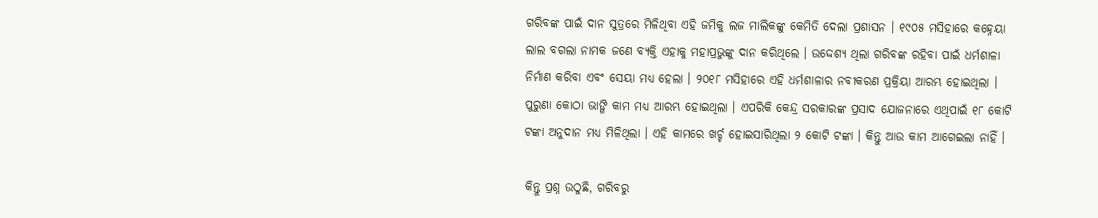ଗରିବଙ୍କ ପାଇଁ ଦାନ ସୁତ୍ରରେ ମିଳିଥିବା ଏହି ଜମିକୁ ଲଜ ମାଲିକଙ୍କୁ କେମିତି ଦେଲା ପ୍ରଶାସନ । ୧୯୦୫ ମସିହାରେ କହ୍ନେୟା ଲାଲ ବଗଲା ନାମକ ଜଣେ ବ୍ୟକ୍ତି ଏହାକୁ ମହାପ୍ରଭୁଙ୍କୁ ଦାନ କରିଥିଲେ । ଉଦ୍ଦେଶ୍ୟ ଥିଲା ଗରିବଙ୍କ ରହିବା ପାଇଁ ଧର୍ମଶାଳା ନିର୍ମାଣ କରିବା ଏବଂ ସେୟା ମଧ୍ୟ ହେଲା । ୨୦୧୮ ମସିହାରେ ଏହି ଧର୍ମଶାଳାର ନବୀକରଣ ପ୍ରକ୍ରିୟା ଆରମ୍ଭ ହୋଇଥିଲା । ପୁରୁଣା କୋଠା ଭାଙ୍ଗି କାମ ମଧ୍ୟ ଆରମ୍ଭ ହୋଇଥିଲା । ଏପରିକି କେନ୍ଦ୍ର ସରକାରଙ୍କ ପ୍ରସାଦ ଯୋଜନାରେ ଏଥିପାଇଁ ୧୮ କୋଟି ଟଙ୍କା ଅନୁଦାନ ମଧ୍ୟ ମିଳିଥିଲା । ଏହି କାମରେ ଖର୍ଚ୍ଚ ହୋଇସାରିଥିଲା ୨ କୋଟି ଟଙ୍କା । କିନ୍ତୁ ଆଉ କାମ ଆଗେଇଲା ନାହିଁ ।

କିନ୍ତୁ ପ୍ରଶ୍ନ ଉଠୁଛି, ଗରିବରୁ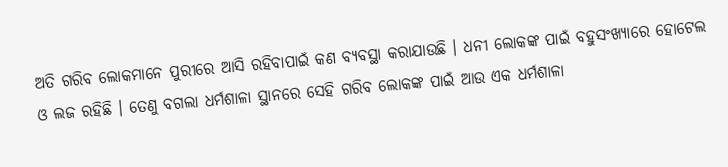ଅତି ଗରିବ ଲୋକମାନେ ପୁରୀରେ ଆସି ରହିବାପାଇଁ କଣ ବ୍ୟବସ୍ଥା କରାଯାଉଛି । ଧନୀ ଲୋକଙ୍କ ପାଇଁ ବହୁସଂଖ୍ୟାରେ ହୋଟେଲ ଓ ଲଜ ରହିଛି । ତେଣୁ ବଗଲା ଧର୍ମଶାଳା ସ୍ଥାନରେ ସେହି ଗରିବ ଲୋକଙ୍କ ପାଇଁ ଆଉ ଏକ ଧର୍ମଶାଳା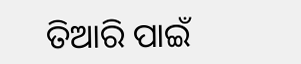ତିଆରି ପାଇଁ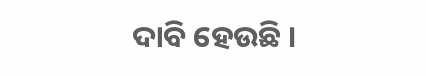ଦାବି ହେଉଛି ।